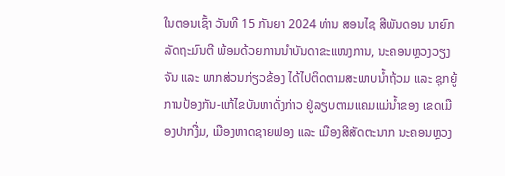ໃນຕອນເຊົ້າ ວັນທີ 15 ກັນຍາ 2024 ທ່ານ ສອນໄຊ ສີພັນດອນ ນາຍົກລັດຖະມົນຕີ ພ້ອມດ້ວຍການນຳບັນດາຂະແໜງການ, ນະຄອນຫຼວງວຽງຈັນ ແລະ ພາກສ່ວນກ່ຽວຂ້ອງ ໄດ້ໄປຕິດຕາມສະພາບນໍ້າຖ້ວມ ແລະ ຊຸກຍູ້ການປ້ອງກັນ-ແກ້ໄຂບັນຫາດັ່ງກ່າວ ຢູ່ລຽບຕາມແຄມແມ່ນໍ້າຂອງ ເຂດເມືອງປາກງື່ມ, ເມືອງຫາດຊາຍຟອງ ແລະ ເມືອງສີສັດຕະນາກ ນະຄອນຫຼວງ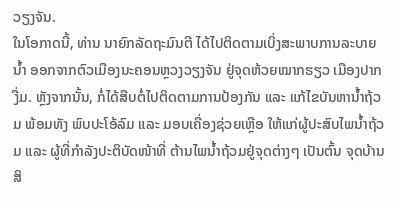ວຽງຈັນ.
ໃນໂອກາດນີ້, ທ່ານ ນາຍົກລັດຖະມົນຕີ ໄດ້ໄປຕິດຕາມເບິ່ງສະພາບການລະບາຍນໍ້າ ອອກຈາກຕົວເມືອງນະຄອນຫຼວງວຽງຈັນ ຢູ່ຈຸດຫ້ວຍໝາກຮຽວ ເມືອງປາກງື່ມ. ຫຼັງຈາກນັ້ນ, ກໍ່ໄດ້ສືບຕໍ່ໄປຕິດຕາມການປ້ອງກັນ ແລະ ແກ້ໄຂບັນຫານໍ້າຖ້ວມ ພ້ອມທັງ ພົບປະໂອ້ລົມ ແລະ ມອບເຄື່ອງຊ່ວຍເຫຼືອ ໃຫ້ແກ່ຜູ້ປະສົບໄພນໍ້າຖ້ວມ ແລະ ຜູ້ທີ່ກຳລັງປະຕິບັດໜ້າທີ່ ຕ້ານໄພນໍ້າຖ້ວມຢູ່ຈຸດຕ່າງໆ ເປັນຕົ້ນ ຈຸດບ້ານສິ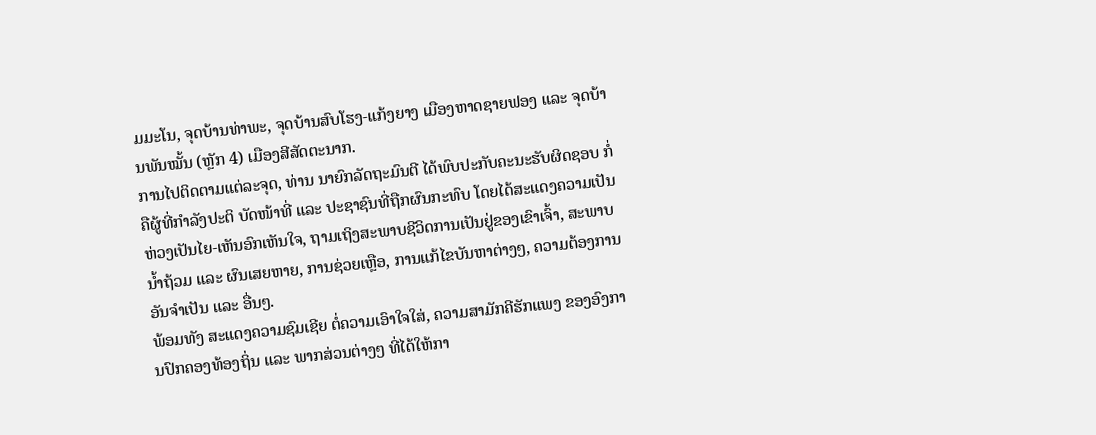ມມະໂນ, ຈຸດບ້ານທ່າພະ, ຈຸດບ້ານສົບໂຮງ-ແກ້ງຍາງ ເມືອງຫາດຊາຍຟອງ ແລະ ຈຸດບ້ານພັນໝັ້ນ (ຫຼັກ 4) ເມືອງສີສັດຕະນາກ.
ການໄປຕິດຕາມແຕ່ລະຈຸດ, ທ່ານ ນາຍົກລັດຖະມົນຕີ ໄດ້ພົບປະກັບຄະນະຮັບຜິດຊອບ ກໍ່ຄືຜູ້ທີ່ກຳລັງປະຕິ ບັດໜ້າທີ່ ແລະ ປະຊາຊົນທີ່ຖືກຜົນກະທົບ ໂດຍໄດ້ສະແດງຄວາມເປັນຫ່ວງເປັນໄຍ-ເຫັນອົກເຫັນໃຈ, ຖາມເຖິງສະພາບຊີວິດການເປັນຢູ່ຂອງເຂົາເຈົ້າ, ສະພາບນໍ້າຖ້ວມ ແລະ ຜົນເສຍຫາຍ, ການຊ່ວຍເຫຼືອ, ການແກ້ໄຂບັນຫາຕ່າງໆ, ຄວາມຕ້ອງການອັນຈຳເປັນ ແລະ ອື່ນໆ.
ພ້ອມທັງ ສະແດງຄວາມຊົມເຊີຍ ຕໍ່ຄວາມເອົາໃຈໃສ່, ຄວາມສາມັກຄີຮັກແພງ ຂອງອົງການປົກຄອງທ້ອງຖິ່ນ ແລະ ພາກສ່ວນຕ່າງໆ ທີ່ໄດ້ໃຫ້ກາ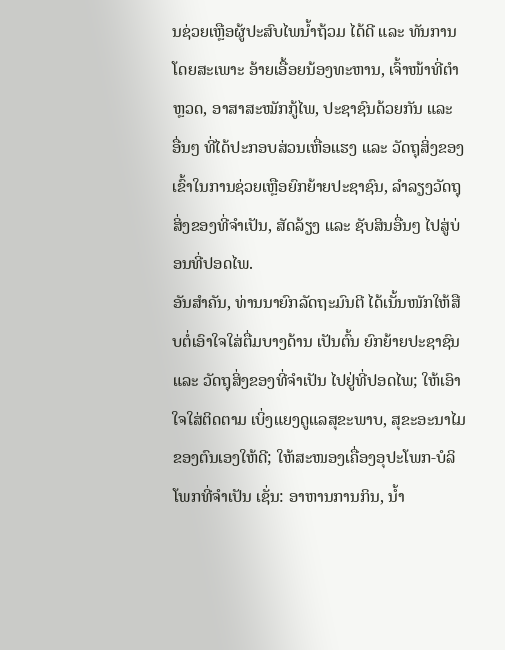ນຊ່ວຍເຫຼືອຜູ້ປະສົບໄພນ້ຳຖ້ວມ ໄດ້ດີ ແລະ ທັນການ ໂດຍສະເພາະ ອ້າຍເອື້ອຍນ້ອງທະຫານ, ເຈົ້າໜ້າທີ່ຕຳຫຼວດ, ອາສາສະໝັກກູ້ໄພ, ປະຊາຊົນດ້ວຍກັນ ແລະ ອື່ນໆ ທີ່ໄດ້ປະກອບສ່ວນເຫື່ອແຮງ ແລະ ວັດຖຸສິ່ງຂອງ ເຂົ້າໃນການຊ່ວຍເຫຼືອຍົກຍ້າຍປະຊາຊົນ, ລຳລຽງວັດຖຸສິ່ງຂອງທີ່ຈຳເປັນ, ສັດລ້ຽງ ແລະ ຊັບສິນອື່ນໆ ໄປສູ່ບ່ອນທີ່ປອດໄພ.
ອັນສຳຄັນ, ທ່ານນາຍົກລັດຖະມົນຕີ ໄດ້ເນັ້ນໜັກໃຫ້ສືບຕໍ່ເອົາໃຈໃສ່ຕື່ມບາງດ້ານ ເປັນຕົ້ນ ຍົກຍ້າຍປະຊາຊົນ ແລະ ວັດຖຸສິ່ງຂອງທີ່ຈຳເປັນ ໄປຢູ່ທີ່ປອດໄພ; ໃຫ້ເອົາໃຈໃສ່ຕິດຕາມ ເບິ່ງແຍງດູແລສຸຂະພາບ, ສຸຂະອະນາໄມ ຂອງຕົນເອງໃຫ້ດີ; ໃຫ້ສະໜອງເຄື່ອງອຸປະໂພກ-ບໍລິໂພກທີ່ຈຳເປັນ ເຊັ່ນ: ອາຫານການກິນ, ນໍ້າ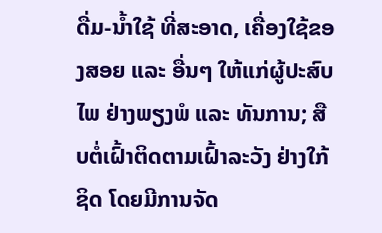ດື່ມ-ນໍ້າໃຊ້ ທີ່ສະອາດ, ເຄື່ອງໃຊ້ຂອງສອຍ ແລະ ອື່ນໆ ໃຫ້ແກ່ຜູ້ປະສົບໄພ ຢ່າງພຽງພໍ ແລະ ທັນການ; ສືບຕໍ່ເຝົ້າຕິດຕາມເຝົ້າລະວັງ ຢ່າງໃກ້ຊິດ ໂດຍມີການຈັດ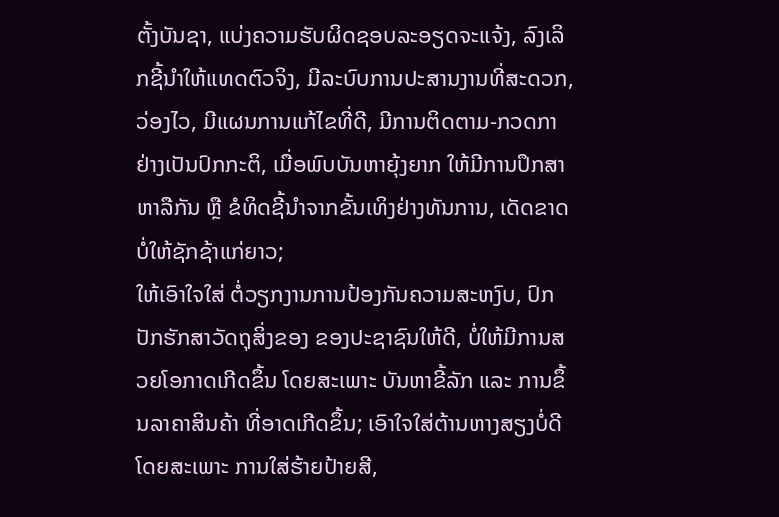ຕັ້ງບັນຊາ, ແບ່ງຄວາມຮັບຜິດຊອບລະອຽດຈະແຈ້ງ, ລົງເລິກຊີ້ນໍາໃຫ້ແທດຕົວຈິງ, ມີລະບົບການປະສານງານທີ່ສະດວກ, ວ່ອງໄວ, ມີແຜນການແກ້ໄຂທີ່ດີ, ມີການຕິດຕາມ-ກວດກາ ຢ່າງເປັນປົກກະຕິ, ເມື່ອພົບບັນຫາຍຸ້ງຍາກ ໃຫ້ມີການປຶກສາຫາລືກັນ ຫຼື ຂໍທິດຊີ້ນຳຈາກຂັ້ນເທິງຢ່າງທັນການ, ເດັດຂາດບໍ່ໃຫ້ຊັກຊ້າແກ່ຍາວ;
ໃຫ້ເອົາໃຈໃສ່ ຕໍ່ວຽກງານການປ້ອງກັນຄວາມສະຫງົບ, ປົກປັກຮັກສາວັດຖຸສິ່ງຂອງ ຂອງປະຊາຊົນໃຫ້ດີ, ບໍ່ໃຫ້ມີການສວຍໂອກາດເກີດຂຶ້ນ ໂດຍສະເພາະ ບັນຫາຂີ້ລັກ ແລະ ການຂຶ້ນລາຄາສິນຄ້າ ທີ່ອາດເກີດຂຶ້ນ; ເອົາໃຈໃສ່ຕ້ານຫາງສຽງບໍ່ດີ ໂດຍສະເພາະ ການໃສ່ຮ້າຍປ້າຍສີ,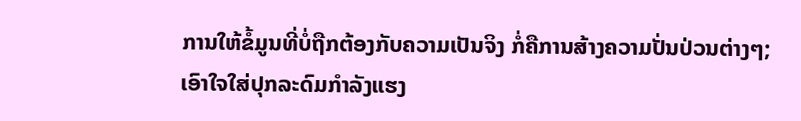ການໃຫ້ຂໍ້ມູນທີ່ບໍ່ຖືກຕ້ອງກັບຄວາມເປັນຈິງ ກໍ່ຄືການສ້າງຄວາມປັ່ນປ່ວນຕ່າງໆ; ເອົາໃຈໃສ່ປຸກລະດົມກຳລັງແຮງ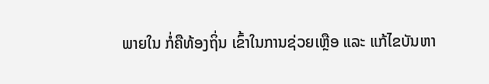ພາຍໃນ ກໍ່ຄືທ້ອງຖິ່ນ ເຂົ້າໃນການຊ່ວຍເຫຼືອ ແລະ ແກ້ໄຂບັນຫາ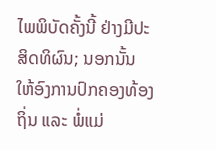ໄພພິບັດຄັ້ງນີ້ ຢ່າງມີປະສິດທິຜົນ; ນອກນັ້ນ ໃຫ້ອົງການປົກຄອງທ້ອງຖິ່ນ ແລະ ພໍ່ແມ່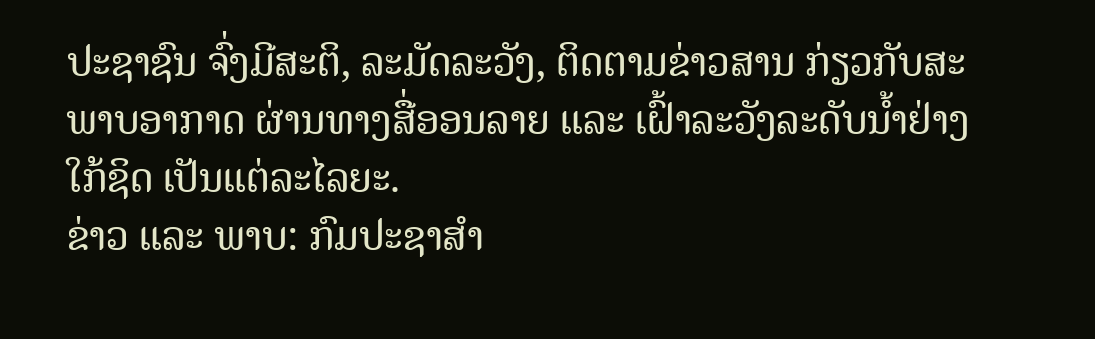ປະຊາຊົນ ຈົ່ງມີສະຕິ, ລະມັດລະວັງ, ຕິດຕາມຂ່າວສານ ກ່ຽວກັບສະພາບອາກາດ ຜ່ານທາງສື່ອອນລາຍ ແລະ ເຝົ້າລະວັງລະດັບນ້ຳຢ່າງໃກ້ຊິດ ເປັນແຕ່ລະໄລຍະ.
ຂ່າວ ແລະ ພາບ: ກົມປະຊາສຳ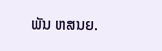ພັນ ຫສນຍ.